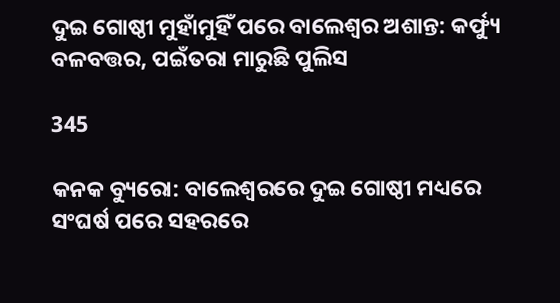ଦୁଇ ଗୋଷ୍ଠୀ ମୁହାଁମୁହିଁ ପରେ ବାଲେଶ୍ୱର ଅଶାନ୍ତ: କର୍ଫ୍ୟୁ ବଳବତ୍ତର, ପଇଁତରା ମାରୁଛି ପୁଲିସ

345

କନକ ବ୍ୟୁରୋ: ବାଲେଶ୍ୱରରେ ଦୁଇ ଗୋଷ୍ଠୀ ମଧ୍ୟରେ ସଂଘର୍ଷ ପରେ ସହରରେ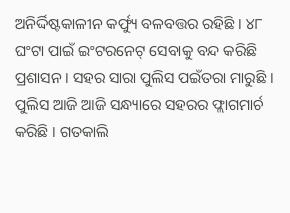ଅନିର୍ଦ୍ଦିଷ୍ଟକାଳୀନ କର୍ଫ୍ୟୁ ବଳବତ୍ତର ରହିଛି । ୪୮ ଘଂଟା ପାଇଁ ଇଂଟରନେଟ୍ ସେବାକୁ ବନ୍ଦ କରିଛି ପ୍ରଶାସନ । ସହର ସାରା ପୁଲିସ ପଇଁତରା ମାରୁଛି । ପୁଲିସ ଆଜି ଆଜି ସନ୍ଧ୍ୟାରେ ସହରର ଫ୍ଲାଗମାର୍ଚ କରିଛି । ଗତକାଲି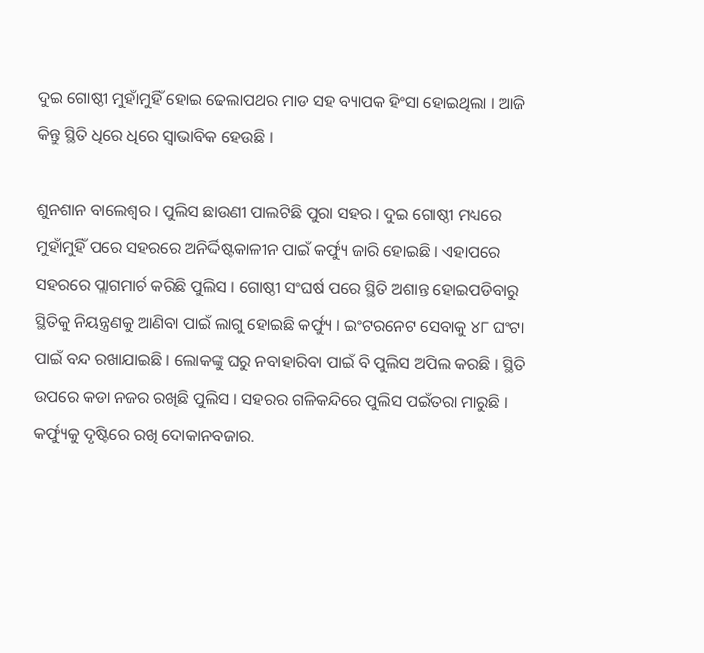ଦୁଇ ଗୋଷ୍ଠୀ ମୁହାଁମୁହିଁ ହୋଇ ଢେଲାପଥର ମାଡ ସହ ବ୍ୟାପକ ହିଂସା ହୋଇଥିଲା । ଆଜି କିନ୍ତୁ ସ୍ଥିତି ଧିରେ ଧିରେ ସ୍ୱାଭାବିକ ହେଉଛି ।

ଶୁନଶାନ ବାଲେଶ୍ୱର । ପୁଲିସ ଛାଉଣୀ ପାଲଟିଛି ପୁରା ସହର । ଦୁଇ ଗୋଷ୍ଠୀ ମଧ୍ୟରେ ମୁହାଁମୁହିଁ ପରେ ସହରରେ ଅନିର୍ଦ୍ଦିଷ୍ଟକାଳୀନ ପାଇଁ କର୍ଫ୍ୟୁ ଜାରି ହୋଇଛି । ଏହାପରେ ସହରରେ ପ୍ଲାଗମାର୍ଚ କରିଛି ପୁଲିସ । ଗୋଷ୍ଠୀ ସଂଘର୍ଷ ପରେ ସ୍ଥିତି ଅଶାନ୍ତ ହୋଇପଡିବାରୁ ସ୍ଥିତିକୁ ନିୟନ୍ତ୍ରଣକୁ ଆଣିବା ପାଇଁ ଲାଗୁ ହୋଇଛି କର୍ଫ୍ୟୁ । ଇଂଟରନେଟ ସେବାକୁ ୪୮ ଘଂଟା ପାଇଁ ବନ୍ଦ ରଖାଯାଇଛି । ଲୋକଙ୍କୁ ଘରୁ ନବାହାରିବା ପାଇଁ ବି ପୁଲିସ ଅପିଲ କରଛି । ସ୍ଥିତି ଉପରେ କଡା ନଜର ରଖିଛି ପୁଲିସ । ସହରର ଗଳିକନ୍ଦିରେ ପୁଲିସ ପଇଁତରା ମାରୁଛି । କର୍ଫ୍ୟୁକୁ ଦୃଷ୍ଟିରେ ରଖି ଦୋକାନବଜାର.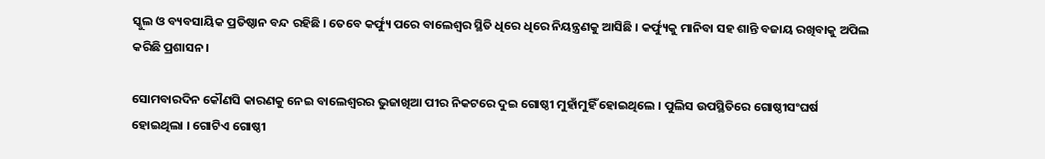ସ୍କୁଲ ଓ ବ୍ୟବସାୟିକ ପ୍ରତିଷ୍ଠାନ ବନ୍ଦ ରହିଛି । ତେବେ କର୍ଫ୍ୟୁ ପରେ ବାଲେଶ୍ୱର ସ୍ଥିତି ଧିରେ ଧିରେ ନିୟନ୍ତ୍ରଣକୁ ଆସିଛି । କର୍ଫ୍ୟୁକୁ ମାନିବା ସହ ଶାନ୍ତି ବଜାୟ ରଖିବାକୁ ଅପିଲ କରିଛି ପ୍ରଶାସନ ।

ସୋମବାରଦିନ କୌଣସି କାରଣକୁ ନେଇ ବାଲେଶ୍ୱରର ଭୁଜାଖିଆ ପୀର ନିକଟରେ ଦୁଇ ଗୋଷ୍ଠୀ ମୁହାଁମୁହିଁ ହୋଇଥିଲେ । ପୁଲିସ ଉପସ୍ଥିତିରେ ଗୋଷ୍ଠୀସଂଘର୍ଷ ହୋଇଥିଲା । ଗୋଟିଏ ଗୋଷ୍ଠୀ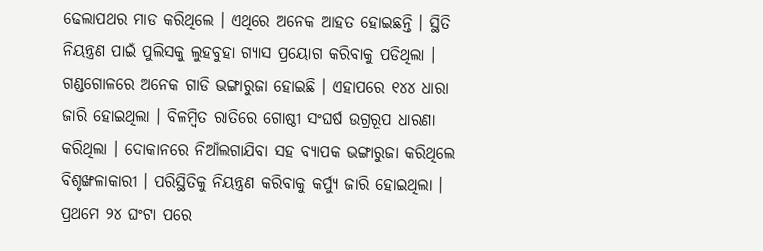ଢେଲାପଥର ମାଡ କରିଥିଲେ । ଏଥିରେ ଅନେକ ଆହତ ହୋଇଛନ୍ତି । ସ୍ଥିତି ନିୟନ୍ତ୍ରଣ ପାଇଁ ପୁଲିସକୁ ଲୁହବୁହା ଗ୍ୟାସ ପ୍ରୟୋଗ କରିବାକୁ ପଡିଥିଲା । ଗଣ୍ଡଗୋଳରେ ଅନେକ ଗାଡି ଭଙ୍ଗାରୁଜା ହୋଇଛି । ଏହାପରେ ୧୪୪ ଧାରା ଜାରି ହୋଇଥିଲା । ବିଳମ୍ବିତ ରାତିରେ ଗୋଷ୍ଠୀ ସଂଘର୍ଷ ଉଗ୍ରରୂପ ଧାରଣା କରିଥିଲା । ଦୋକାନରେ ନିଆଁଲଗାଯିବା ସହ ବ୍ୟାପକ ଭଙ୍ଗାରୁଜା କରିଥିଲେ ବିଶୃଙ୍ଖଳାକାରୀ । ପରିସ୍ଥିତିକୁ ନିୟନ୍ତ୍ରଣ କରିବାକୁ କର୍ପ୍ୟୁ ଜାରି ହୋଇଥିଲା । ପ୍ରଥମେ ୨୪ ଘଂଟା ପରେ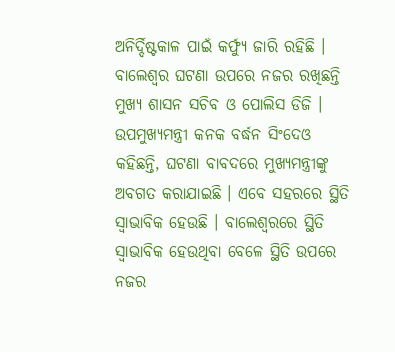ଅନିର୍ଦ୍ଦିଷ୍ଟକାଳ ପାଇଁ କର୍ଫ୍ୟୁ ଜାରି ରହିଛି । ବାଲେଶ୍ୱର ଘଟଣା ଉପରେ ନଜର ରଖିଛନ୍ତି ମୁଖ୍ୟ ଶାସନ ସଚିବ ଓ ପୋଲିସ ଡିଜି । ଉପମୁଖ୍ୟମନ୍ତ୍ରୀ କନକ ବର୍ଦ୍ଧନ ସିଂଦେଓ କହିଛନ୍ତି, ଘଟଣା ବାବଦରେ ମୁଖ୍ୟମନ୍ତ୍ରୀଙ୍କୁ ଅବଗତ କରାଯାଇଛି । ଏବେ ସହରରେ ସ୍ଥିତି ସ୍ୱାଭାବିକ ହେଉଛି । ବାଲେଶ୍ୱରରେ ସ୍ଥିତି ସ୍ୱାଭାବିକ ହେଉଥିବା ବେଳେ ସ୍ଥିତି ଉପରେ ନଜର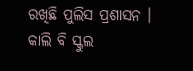ରଖିଛି ପୁଲିସ ପ୍ରଶାସନ । କାଲି ବି ସ୍କୁଲ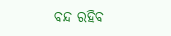ବନ୍ଦ ରହିବ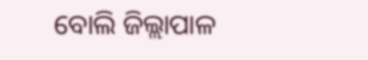ବୋଲି ଜିଲ୍ଲାପାଳ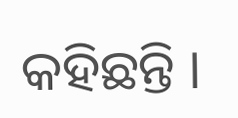କହିଛନ୍ତି ।